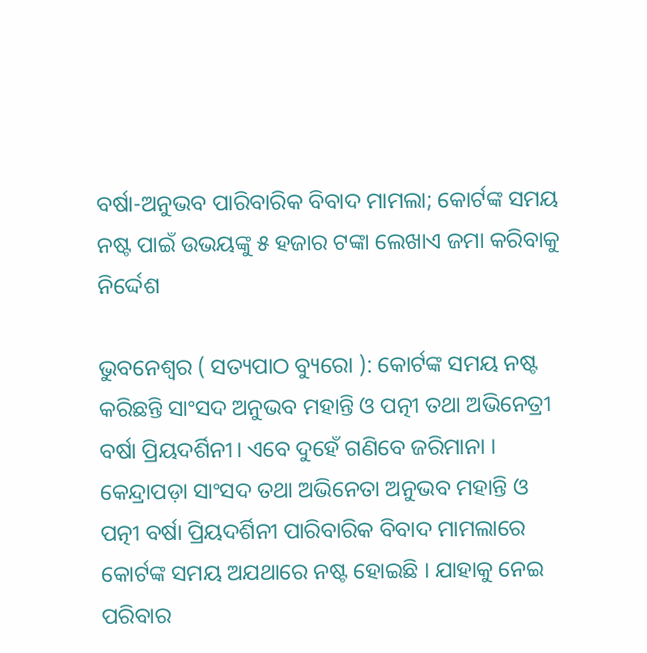ବର୍ଷା-ଅନୁଭବ ପାରିବାରିକ ବିବାଦ ମାମଲା; କୋର୍ଟଙ୍କ ସମୟ ନଷ୍ଟ ପାଇଁ ଉଭୟଙ୍କୁ ୫ ହଜାର ଟଙ୍କା ଲେଖାଏ ଜମା କରିବାକୁ ନିର୍ଦ୍ଦେଶ

ଭୁବନେଶ୍ୱର ( ସତ୍ୟପାଠ ବ୍ୟୁରୋ ): କୋର୍ଟଙ୍କ ସମୟ ନଷ୍ଟ କରିଛନ୍ତି ସାଂସଦ ଅନୁଭବ ମହାନ୍ତି ଓ ପତ୍ନୀ ତଥା ଅଭିନେତ୍ରୀ ବର୍ଷା ପ୍ରିୟଦର୍ଶିନୀ। ଏବେ ଦୁହେଁ ଗଣିବେ ଜରିମାନା । କେନ୍ଦ୍ରାପଡ଼ା ସାଂସଦ ତଥା ଅଭିନେତା ଅନୁଭବ ମହାନ୍ତି ଓ ପତ୍ନୀ ବର୍ଷା ପ୍ରିୟଦର୍ଶିନୀ ପାରିବାରିକ ବିବାଦ ମାମଲାରେ କୋର୍ଟଙ୍କ ସମୟ ଅଯଥାରେ ନଷ୍ଟ ହୋଇଛି । ଯାହାକୁ ନେଇ ପରିବାର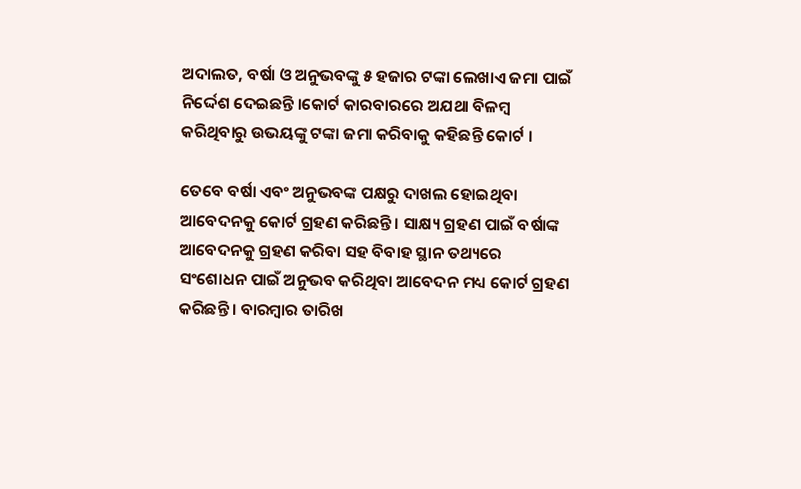ଅଦାଲତ, ବର୍ଷା ଓ ଅନୁଭବଙ୍କୁ ୫ ହଜାର ଟଙ୍କା ଲେଖାଏ ଜମା ପାଇଁ ନିର୍ଦ୍ଦେଶ ଦେଇଛନ୍ତି ।କୋର୍ଟ କାରବାରରେ ଅଯଥା ବିଳମ୍ବ କରିଥିବାରୁ ଉଭୟଙ୍କୁ ଟଙ୍କା ଜମା କରିବାକୁ କହିଛନ୍ତି କୋର୍ଟ ।

ତେବେ ବର୍ଷା ଏବଂ ଅନୁଭବଙ୍କ ପକ୍ଷରୁ ଦାଖଲ ହୋଇଥିବା ଆବେଦନକୁ କୋର୍ଟ ଗ୍ରହଣ କରିଛନ୍ତି । ସାକ୍ଷ୍ୟ ଗ୍ରହଣ ପାଇଁ ବର୍ଷାଙ୍କ ଆବେଦନକୁ ଗ୍ରହଣ କରିବା ସହ ବିବାହ ସ୍ଥାନ ତଥ୍ୟରେ ସଂଶୋଧନ ପାଇଁ ଅନୁଭବ କରିଥିବା ଆବେଦନ ମଧ୍ୟ କୋର୍ଟ ଗ୍ରହଣ କରିଛନ୍ତି । ବାରମ୍ବାର ତାରିଖ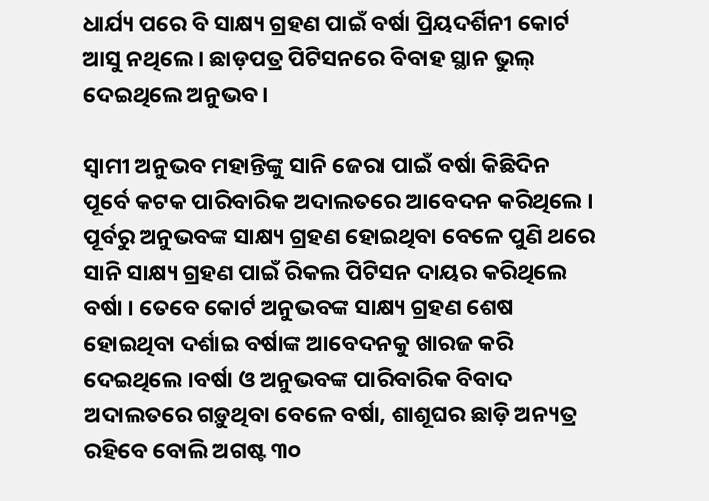ଧାର୍ଯ୍ୟ ପରେ ବି ସାକ୍ଷ୍ୟ ଗ୍ରହଣ ପାଇଁ ବର୍ଷା ପ୍ରିୟଦର୍ଶିନୀ କୋର୍ଟ ଆସୁ ନଥିଲେ । ଛାଡ଼ପତ୍ର ପିଟିସନରେ ବିବାହ ସ୍ଥାନ ଭୁଲ୍ ଦେଇଥିଲେ ଅନୁଭବ।

ସ୍ୱାମୀ ଅନୁଭବ ମହାନ୍ତିଙ୍କୁ ସାନି ଜେରା ପାଇଁ ବର୍ଷା କିଛିଦିନ ପୂର୍ବେ କଟକ ପାରିବାରିକ ଅଦାଲତରେ ଆବେଦନ କରିଥିଲେ । ପୂର୍ବରୁ ଅନୁଭବଙ୍କ ସାକ୍ଷ୍ୟ ଗ୍ରହଣ ହୋଇଥିବା ବେଳେ ପୁଣି ଥରେ ସାନି ସାକ୍ଷ୍ୟ ଗ୍ରହଣ ପାଇଁ ରିକଲ ପିଟିସନ ଦାୟର କରିଥିଲେ ବର୍ଷା । ତେବେ କୋର୍ଟ ଅନୁଭବଙ୍କ ସାକ୍ଷ୍ୟ ଗ୍ରହଣ ଶେଷ ହୋଇଥିବା ଦର୍ଶାଇ ବର୍ଷାଙ୍କ ଆବେଦନକୁ ଖାରଜ କରି ଦେଇଥିଲେ ।ବର୍ଷା ଓ ଅନୁଭବଙ୍କ ପାରିବାରିକ ବିବାଦ ଅଦାଲତରେ ଗଡ଼ୁଥିବା ବେଳେ ବର୍ଷା, ଶାଶୂଘର ଛାଡ଼ି ଅନ୍ୟତ୍ର ରହିବେ ବୋଲି ଅଗଷ୍ଟ ୩୦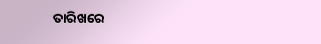ତାରିଖରେ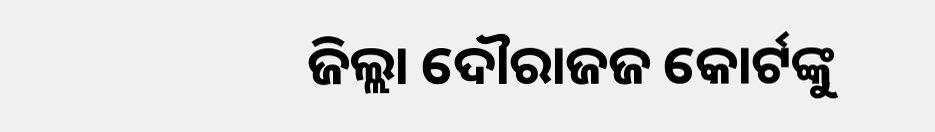ଜିଲ୍ଲା ଦୌରାଜଜ କୋର୍ଟଙ୍କୁ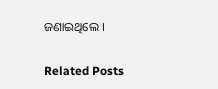ଜଣାଇଥିଲେ ।

Related Posts